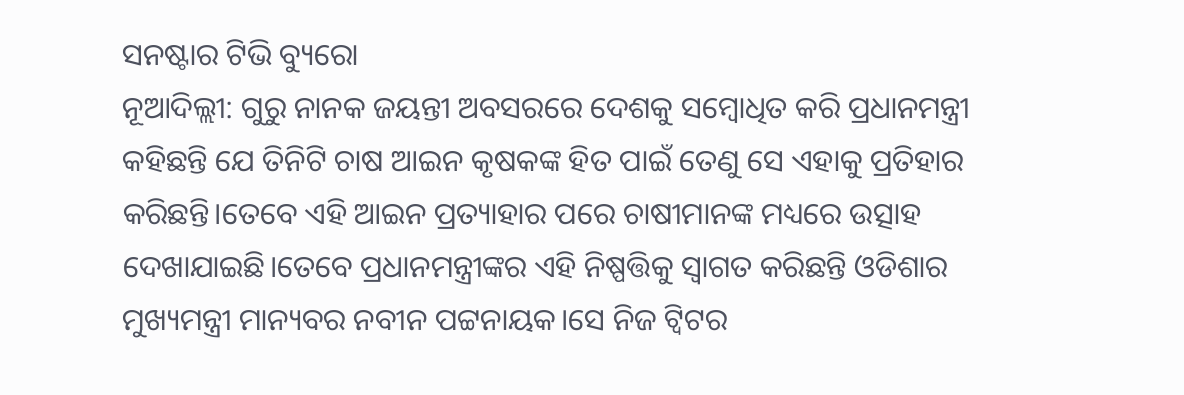ସନଷ୍ଟାର ଟିଭି ବ୍ୟୁରୋ
ନୂଆଦିଲ୍ଲୀ: ଗୁରୁ ନାନକ ଜୟନ୍ତୀ ଅବସରରେ ଦେଶକୁ ସମ୍ବୋଧିତ କରି ପ୍ରଧାନମନ୍ତ୍ରୀ କହିଛନ୍ତି ଯେ ତିନିଟି ଚାଷ ଆଇନ କୃଷକଙ୍କ ହିତ ପାଇଁ ତେଣୁ ସେ ଏହାକୁ ପ୍ରତିହାର କରିଛନ୍ତି।ତେବେ ଏହି ଆଇନ ପ୍ରତ୍ୟାହାର ପରେ ଚାଷୀମାନଙ୍କ ମଧ୍ୟରେ ଉତ୍ସାହ ଦେଖାଯାଇଛି।ତେବେ ପ୍ରଧାନମନ୍ତ୍ରୀଙ୍କର ଏହି ନିଷ୍ପତ୍ତିକୁ ସ୍ବାଗତ କରିଛନ୍ତି ଓଡିଶାର ମୁଖ୍ୟମନ୍ତ୍ରୀ ମାନ୍ୟବର ନବୀନ ପଟ୍ଟନାୟକ।ସେ ନିଜ ଟ୍ବିଟର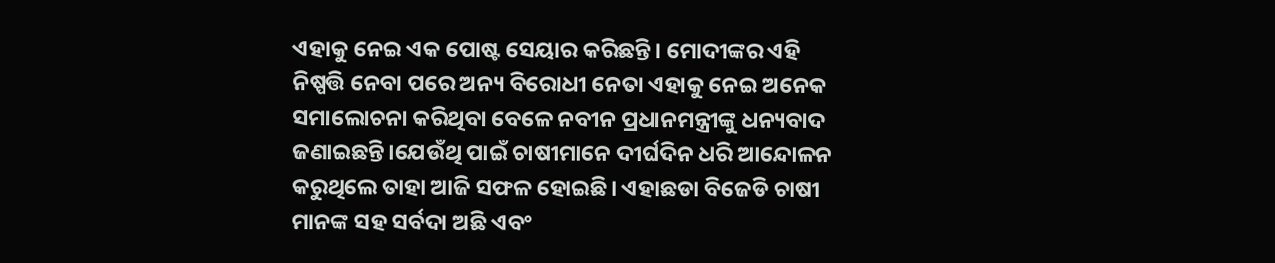ଏହାକୁ ନେଇ ଏକ ପୋଷ୍ଟ ସେୟାର କରିଛନ୍ତି। ମୋଦୀଙ୍କର ଏହି ନିଷ୍ପତ୍ତି ନେବା ପରେ ଅନ୍ୟ ବିରୋଧୀ ନେତା ଏହାକୁ ନେଇ ଅନେକ ସମାଲୋଚନା କରିଥିବା ବେଳେ ନବୀନ ପ୍ରଧାନମନ୍ତ୍ରୀଙ୍କୁ ଧନ୍ୟବାଦ ଜଣାଇଛନ୍ତି।ଯେଉଁଥି ପାଇଁ ଚାଷୀମାନେ ଦୀର୍ଘଦିନ ଧରି ଆନ୍ଦୋଳନ କରୁଥିଲେ ତାହା ଆଜି ସଫଳ ହୋଇଛି। ଏହାଛଡା ବିଜେଡି ଚାଷୀ ମାନଙ୍କ ସହ ସର୍ବଦା ଅଛି ଏବଂ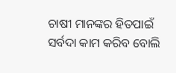ଚାଷୀ ମାନଙ୍କର ହିତପାଇଁ ସର୍ବଦା କାମ କରିବ ବୋଲି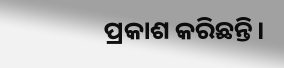ପ୍ରକାଶ କରିଛନ୍ତି।